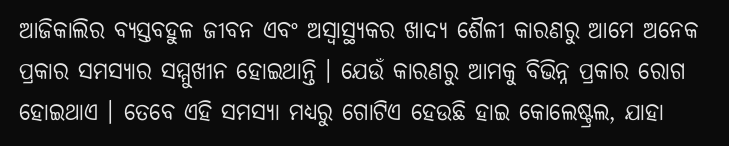ଆଜିକାଲିର ବ୍ୟସ୍ତବହୁଳ ଜୀବନ ଏବଂ ଅସ୍ୱାସ୍ଥ୍ୟକର ଖାଦ୍ୟ ଶୈଳୀ କାରଣରୁ ଆମେ ଅନେକ ପ୍ରକାର ସମସ୍ୟାର ସମ୍ମୁଖୀନ ହୋଇଥାନ୍ତି । ଯେଉଁ କାରଣରୁ ଆମକୁ ବିଭିନ୍ନ ପ୍ରକାର ରୋଗ ହୋଇଥାଏ । ତେବେ ଏହି ସମସ୍ୟା ମଧ୍ୟରୁ ଗୋଟିଏ ହେଉଛି ହାଇ କୋଲେଷ୍ଟ୍ରଲ, ଯାହା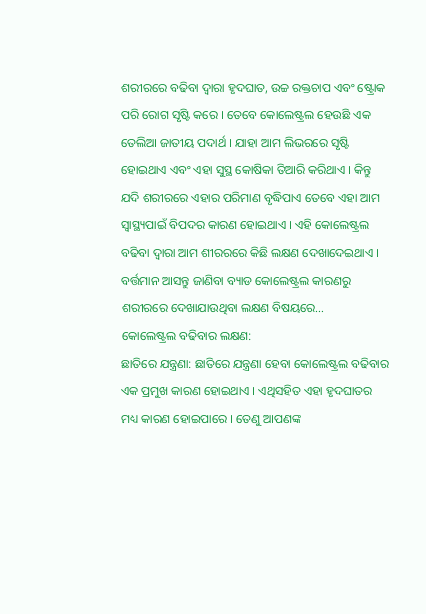ଶରୀରରେ ବଢିବା ଦ୍ୱାରା ହୃଦଘାତ, ଉଚ୍ଚ ରକ୍ତଚାପ ଏବଂ ଷ୍ଟ୍ରୋକ ପରି ରୋଗ ସୃଷ୍ଟି କରେ । ତେବେ କୋଲେଷ୍ଟ୍ରଲ ହେଉଛି ଏକ ତେଲିଆ ଜାତୀୟ ପଦାର୍ଥ । ଯାହା ଆମ ଲିଭରରେ ସୃଷ୍ଟି ହୋଇଥାଏ ଏବଂ ଏହା ସୁସ୍ଥ କୋଷିକା ତିଆରି କରିଥାଏ । କିନ୍ତୁ ଯଦି ଶରୀରରେ ଏହାର ପରିମାଣ ବୃଦ୍ଧିପାଏ ତେବେ ଏହା ଆମ ସ୍ୱାସ୍ଥ୍ୟପାଇଁ ବିପଦର କାରଣ ହୋଇଥାଏ । ଏହି କୋଲେଷ୍ଟ୍ରଲ ବଢିବା ଦ୍ୱାରା ଆମ ଶୀରରରେ କିଛି ଲକ୍ଷଣ ଦେଖାଦେଇଥାଏ । ବର୍ତ୍ତମାନ ଆସନ୍ତୁ ଜାଣିବା ବ୍ୟାଡ କୋଲେଷ୍ଟ୍ରଲ କାରଣରୁ ଶରୀରରେ ଦେଖାଯାଉଥିବା ଲକ୍ଷଣ ବିଷୟରେ…
କୋଲେଷ୍ଟ୍ରଲ ବଢିବାର ଲକ୍ଷଣ:
ଛାତିରେ ଯନ୍ତ୍ରଣା: ଛାତିରେ ଯନ୍ତ୍ରଣା ହେବା କୋଲେଷ୍ଟ୍ରଲ ବଢିବାର ଏକ ପ୍ରମୁଖ କାରଣ ହୋଇଥାଏ । ଏଥିସହିତ ଏହା ହୃଦଘାତର ମଧ୍ୟ କାରଣ ହୋଇପାରେ । ତେଣୁ ଆପଣଙ୍କ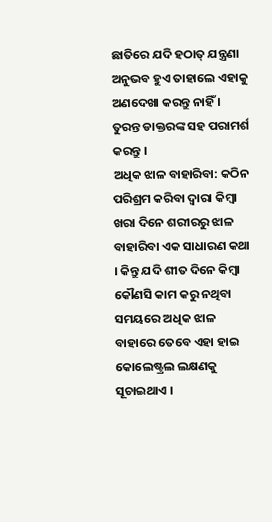ଛାତିରେ ଯଦି ହଠାତ୍ ଯନ୍ତ୍ରଣା ଅନୁଭବ ହୁଏ ତାହାଲେ ଏହାକୁ ଅଣଦେଖା କରନ୍ତୁ ନାହିଁ । ତୁରନ୍ତ ଡାକ୍ତରଙ୍କ ସହ ପରାମର୍ଶ କରନ୍ତୁ ।
ଅଧିକ ଝାଳ ବାହାରିବା: କଠିନ ପରିଶ୍ରମ କରିବା ଦ୍ୱାରା କିମ୍ବା ଖରା ଦିନେ ଶରୀରରୁ ଝାଳ ବାହାରିବା ଏକ ସାଧାରଣ କଥା । କିନ୍ତୁ ଯଦି ଶୀତ ଦିନେ କିମ୍ବା କୌଣସି କାମ କରୁ ନଥିବା ସମୟରେ ଅଧିକ ଝାଳ ବାହାରେ ତେବେ ଏହା ହାଇ କୋଲେଷ୍ଟ୍ରଲ ଲକ୍ଷଣକୁ ସୂଚାଇଥାଏ ।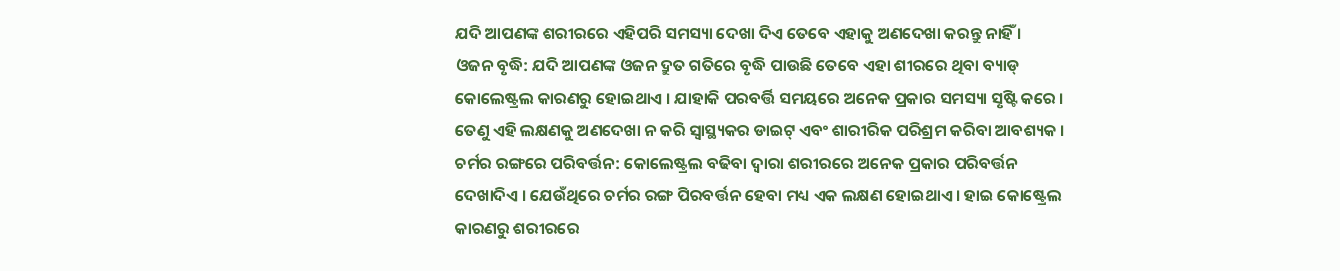ଯଦି ଆପଣଙ୍କ ଶରୀରରେ ଏହିପରି ସମସ୍ୟା ଦେଖା ଦିଏ ତେବେ ଏହାକୁ ଅଣଦେଖା କରନ୍ତୁ ନାହିଁ ।
ଓଜନ ବୃଦ୍ଧି: ଯଦି ଆପଣଙ୍କ ଓଜନ ଦ୍ରୁତ ଗତିରେ ବୃଦ୍ଧି ପାଉଛି ତେବେ ଏହା ଶୀରରେ ଥିବା ବ୍ୟାଡ୍ କୋଲେଷ୍ଟ୍ରଲ କାରଣରୁ ହୋଇଥାଏ । ଯାହାକି ପରବର୍ତ୍ତି ସମୟରେ ଅନେକ ପ୍ରକାର ସମସ୍ୟା ସୃଷ୍ଟି କରେ । ତେଣୁ ଏହି ଲକ୍ଷଣକୁ ଅଣଦେଖା ନ କରି ସ୍ୱାସ୍ଥ୍ୟକର ଡାଇଟ୍ ଏବଂ ଶାରୀରିକ ପରିଶ୍ରମ କରିବା ଆବଶ୍ୟକ ।
ଚର୍ମର ରଙ୍ଗରେ ପରିବର୍ତ୍ତନ: କୋଲେଷ୍ଟ୍ରଲ ବଢିବା ଦ୍ୱାରା ଶରୀରରେ ଅନେକ ପ୍ରକାର ପରିବର୍ତ୍ତନ ଦେଖାଦିଏ । ଯେଉଁଥିରେ ଚର୍ମର ରଙ୍ଗ ପିରବର୍ତ୍ତନ ହେବା ମଧ୍ୟ ଏକ ଲକ୍ଷଣ ହୋଇଥାଏ । ହାଇ କୋଷ୍ଟ୍ରେଲ କାରଣରୁ ଶରୀରରେ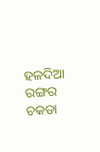ହଳଦିଆ ରଙ୍ଗର ଚକଡା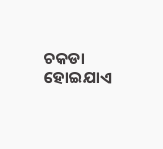ଚକଡା ହୋଇଯାଏ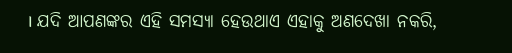। ଯଦି ଆପଣଙ୍କର ଏହି ସମସ୍ୟା ହେଉଥାଏ ଏହାକୁ ଅଣଦେଖା ନକରି,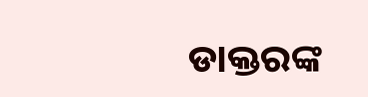ଡାକ୍ତରଙ୍କ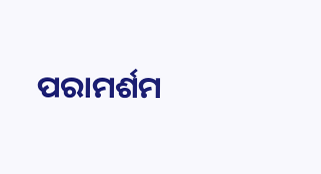ପରାମର୍ଶମ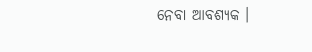ନେବା ଆବଶ୍ୟକ ।